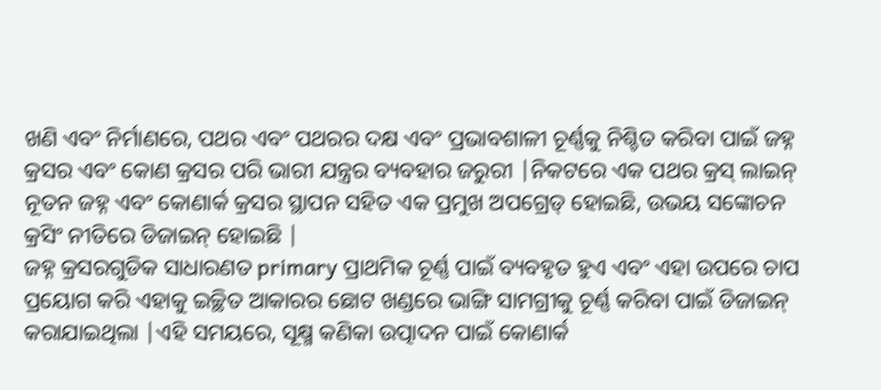ଖଣି ଏବଂ ନିର୍ମାଣରେ, ପଥର ଏବଂ ପଥରର ଦକ୍ଷ ଏବଂ ପ୍ରଭାବଶାଳୀ ଚୂର୍ଣ୍ଣକୁ ନିଶ୍ଚିତ କରିବା ପାଇଁ ଜହ୍ନ କ୍ରସର ଏବଂ କୋଣ କ୍ରସର ପରି ଭାରୀ ଯନ୍ତ୍ରର ବ୍ୟବହାର ଜରୁରୀ |ନିକଟରେ ଏକ ପଥର କ୍ରସ୍ ଲାଇନ୍ ନୂତନ ଜହ୍ନ ଏବଂ କୋଣାର୍କ କ୍ରସର ସ୍ଥାପନ ସହିତ ଏକ ପ୍ରମୁଖ ଅପଗ୍ରେଡ୍ ହୋଇଛି, ଉଭୟ ସଙ୍କୋଚନ କ୍ରସିଂ ନୀତିରେ ଡିଜାଇନ୍ ହୋଇଛି |
ଜହ୍ନ କ୍ରସରଗୁଡିକ ସାଧାରଣତ primary ପ୍ରାଥମିକ ଚୂର୍ଣ୍ଣ ପାଇଁ ବ୍ୟବହୃତ ହୁଏ ଏବଂ ଏହା ଉପରେ ଚାପ ପ୍ରୟୋଗ କରି ଏହାକୁ ଇଚ୍ଛିତ ଆକାରର ଛୋଟ ଖଣ୍ଡରେ ଭାଙ୍ଗି ସାମଗ୍ରୀକୁ ଚୂର୍ଣ୍ଣ କରିବା ପାଇଁ ଡିଜାଇନ୍ କରାଯାଇଥିଲା |ଏହି ସମୟରେ, ସୂକ୍ଷ୍ମ କଣିକା ଉତ୍ପାଦନ ପାଇଁ କୋଣାର୍କ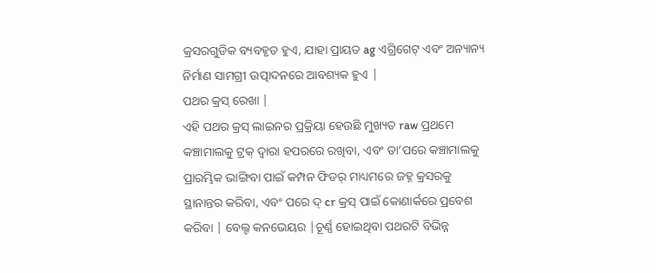କ୍ରସରଗୁଡିକ ବ୍ୟବହୃତ ହୁଏ, ଯାହା ପ୍ରାୟତ ag ଏଗ୍ରିଗେଟ୍ ଏବଂ ଅନ୍ୟାନ୍ୟ ନିର୍ମାଣ ସାମଗ୍ରୀ ଉତ୍ପାଦନରେ ଆବଶ୍ୟକ ହୁଏ |
ପଥର କ୍ରସ୍ ରେଖା |
ଏହି ପଥର କ୍ରସ୍ ଲାଇନର ପ୍ରକ୍ରିୟା ହେଉଛି ମୁଖ୍ୟତ raw ପ୍ରଥମେ କଞ୍ଚାମାଲକୁ ଟ୍ରକ୍ ଦ୍ୱାରା ହପରରେ ରଖିବା, ଏବଂ ତା’ପରେ କଞ୍ଚାମାଲକୁ ପ୍ରାରମ୍ଭିକ ଭାଙ୍ଗିବା ପାଇଁ କମ୍ପନ ଫିଡର୍ ମାଧ୍ୟମରେ ଜହ୍ନ କ୍ରସରକୁ ସ୍ଥାନାନ୍ତର କରିବା, ଏବଂ ପରେ ଦ୍ cr କ୍ରସ୍ ପାଇଁ କୋଣାର୍କରେ ପ୍ରବେଶ କରିବା | ବେଲ୍ଟ କନଭେୟର |ଚୂର୍ଣ୍ଣ ହୋଇଥିବା ପଥରଟି ବିଭିନ୍ନ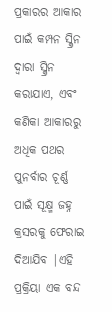ପ୍ରକାରର ଆକାର ପାଇଁ କମ୍ପନ ସ୍କ୍ରିନ ଦ୍ୱାରା ସ୍କ୍ରିନ କରାଯାଏ, ଏବଂ କଣିକା ଆକାରରୁ ଅଧିକ ପଥର ପୁନର୍ବାର ଚୂର୍ଣ୍ଣ ପାଇଁ ସୂକ୍ଷ୍ମ ଜହ୍ନ କ୍ରସରକୁ ଫେରାଇ ଦିଆଯିବ |ଏହି ପ୍ରକ୍ରିୟା ଏକ ବନ୍ଦ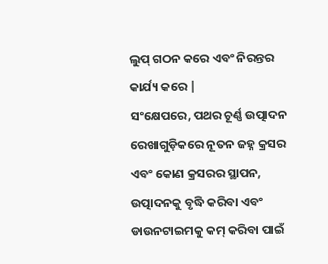ଲୁପ୍ ଗଠନ କରେ ଏବଂ ନିରନ୍ତର କାର୍ଯ୍ୟ କରେ |
ସଂକ୍ଷେପରେ, ପଥର ଚୂର୍ଣ୍ଣ ଉତ୍ପାଦନ ରେଖାଗୁଡ଼ିକରେ ନୂତନ ଜହ୍ନ କ୍ରସର ଏବଂ କୋଣ କ୍ରସରର ସ୍ଥାପନ, ଉତ୍ପାଦନକୁ ବୃଦ୍ଧି କରିବା ଏବଂ ଡାଉନଟାଇମକୁ କମ୍ କରିବା ପାଇଁ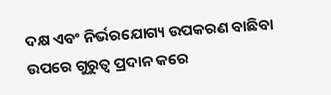ଦକ୍ଷ ଏବଂ ନିର୍ଭରଯୋଗ୍ୟ ଉପକରଣ ବାଛିବା ଉପରେ ଗୁରୁତ୍ୱ ପ୍ରଦାନ କରେ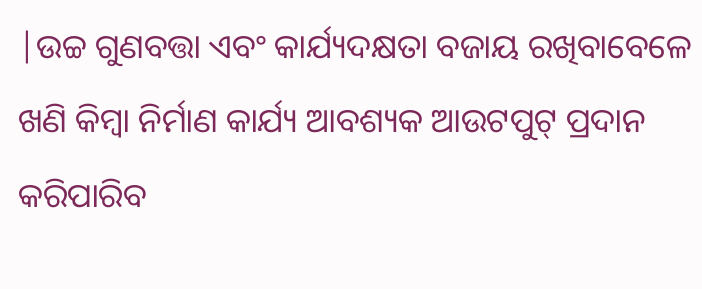|ଉଚ୍ଚ ଗୁଣବତ୍ତା ଏବଂ କାର୍ଯ୍ୟଦକ୍ଷତା ବଜାୟ ରଖିବାବେଳେ ଖଣି କିମ୍ବା ନିର୍ମାଣ କାର୍ଯ୍ୟ ଆବଶ୍ୟକ ଆଉଟପୁଟ୍ ପ୍ରଦାନ କରିପାରିବ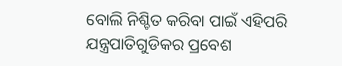ବୋଲି ନିଶ୍ଚିତ କରିବା ପାଇଁ ଏହିପରି ଯନ୍ତ୍ରପାତିଗୁଡିକର ପ୍ରବେଶ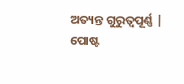ଅତ୍ୟନ୍ତ ଗୁରୁତ୍ୱପୂର୍ଣ୍ଣ |
ପୋଷ୍ଟ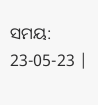ସମୟ: 23-05-23 |